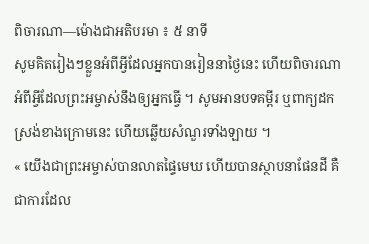ពិចារណា—ម៉ោងជាអតិបរមា ៖ ៥ នាទី
សូមគិតរៀងៗខ្លួនអំពីអ្វីដែលអ្នកបានរៀននាថ្ងៃនេះ ហើយពិចារណាអំពីអ្វីដែលព្រះអម្ចាស់នឹងឲ្យអ្នកធ្វើ ។ សូមអានបទគម្ពីរ ឬពាក្យដកស្រង់ខាងក្រោមនេះ ហើយឆ្លើយសំណួរទាំងឡាយ ។
« យើងជាព្រះអម្ចាស់បានលាតផ្ទៃមេឃ ហើយបានស្ថាបនាផែនដី គឺជាការដែល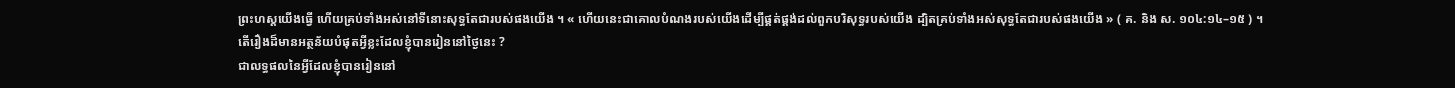ព្រះហស្តយើងធ្វើ ហើយគ្រប់ទាំងអស់នៅទីនោះសុទ្ធតែជារបស់ផងយើង ។ « ហើយនេះជាគោលបំណងរបស់យើងដើម្បីផ្គត់ផ្គង់ដល់ពួកបរិសុទ្ធរបស់យើង ដ្បិតគ្រប់ទាំងអស់សុទ្ធតែជារបស់ផងយើង » ( គ. និង ស. ១០៤:១៤–១៥ ) ។
តើរឿងដ៏មានអត្ថន័យបំផុតអ្វីខ្លះដែលខ្ញុំបានរៀននៅថ្ងៃនេះ ?
ជាលទ្ធផលនៃអ្វីដែលខ្ញុំបានរៀននៅ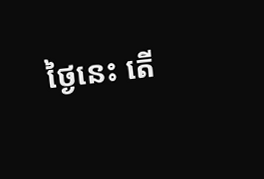ថ្ងៃនេះ តើ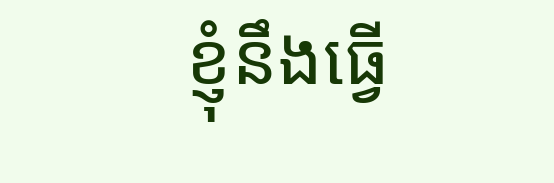ខ្ញុំនឹងធ្វើ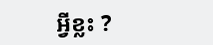អ្វីខ្លះ ?